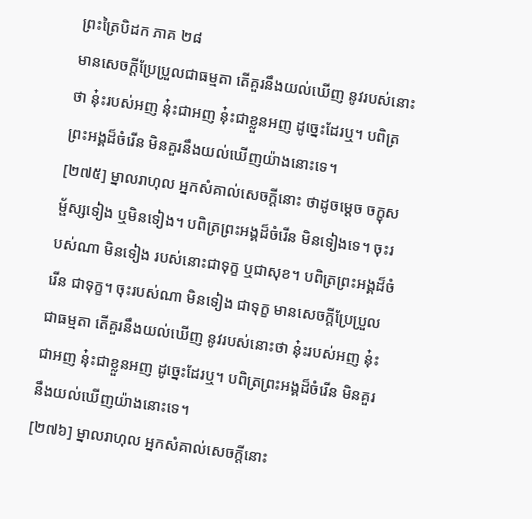ព្រះត្រៃបិដក ភាគ ២៨
មានសេចក្តីប្រែប្រួលជាធម្មតា តើគួរនឹងយល់ឃើញ នូវរបស់នោះថា នុ៎ះរបស់អញ នុ៎ះជាអញ នុ៎ះជាខ្លួនអញ ដូច្នេះដែរឬ។ បពិត្រព្រះអង្គដ៏ចំរើន មិនគួរនឹងយល់ឃើញយ៉ាងនោះទេ។
[២៧៥] ម្នាលរាហុល អ្នកសំគាល់សេចក្តីនោះ ថាដូចម្តេច ចក្ខុសម្ផ័ស្សទៀង ឬមិនទៀង។ បពិត្រព្រះអង្គដ៏ចំរើន មិនទៀងទេ។ ចុះរបស់ណា មិនទៀង របស់នោះជាទុក្ខ ឬជាសុខ។ បពិត្រព្រះអង្គដ៏ចំរើន ជាទុក្ខ។ ចុះរបស់ណា មិនទៀង ជាទុក្ខ មានសេចក្តីប្រែប្រួលជាធម្មតា តើគួរនឹងយល់ឃើញ នូវរបស់នោះថា នុ៎ះរបស់អញ នុ៎ះជាអញ នុ៎ះជាខ្លួនអញ ដូច្នេះដែរឬ។ បពិត្រព្រះអង្គដ៏ចំរើន មិនគួរនឹងយល់ឃើញយ៉ាងនោះទេ។
[២៧៦] ម្នាលរាហុល អ្នកសំគាល់សេចក្តីនោះ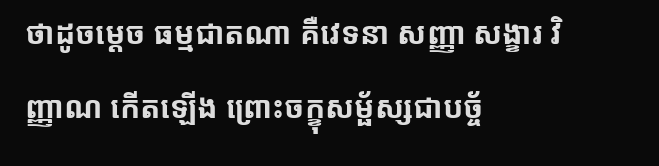ថាដូចម្តេច ធម្មជាតណា គឺវេទនា សញ្ញា សង្ខារ វិញ្ញាណ កើតឡើង ព្រោះចក្ខុសម្ផ័ស្សជាបច្ច័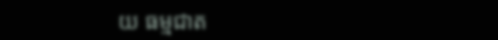យ ធម្មជាត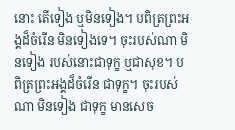នោះ តើទៀង ឬមិនទៀង។ បពិត្រព្រះអង្គដ៏ចំរើន មិនទៀងទេ។ ចុះរបស់ណា មិនទៀង របស់នោះជាទុក្ខ ឬជាសុខ។ បពិត្រព្រះអង្គដ៏ចំរើន ជាទុក្ខ។ ចុះរបស់ណា មិនទៀង ជាទុក្ខ មានសេច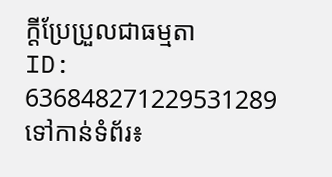ក្តីប្រែប្រួលជាធម្មតា
ID: 636848271229531289
ទៅកាន់ទំព័រ៖